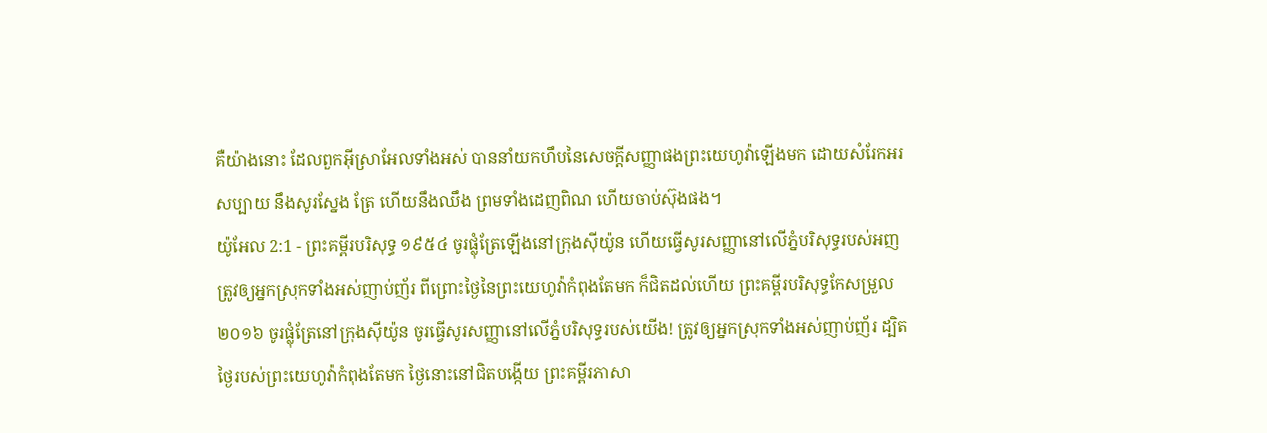គឺយ៉ាងនោះ ដែលពួកអ៊ីស្រាអែលទាំងអស់ បាននាំយកហឹបនៃសេចក្ដីសញ្ញាផងព្រះយេហូវ៉ាឡើងមក ដោយសំរែកអរសប្បាយ នឹងសូរស្នែង ត្រែ ហើយនឹងឈឹង ព្រមទាំងដេញពិណ ហើយចាប់ស៊ុងផង។
យ៉ូអែល 2:1 - ព្រះគម្ពីរបរិសុទ្ធ ១៩៥៤ ចូរផ្លុំត្រែឡើងនៅក្រុងស៊ីយ៉ូន ហើយធ្វើសូរសញ្ញានៅលើភ្នំបរិសុទ្ធរបស់អញ ត្រូវឲ្យអ្នកស្រុកទាំងអស់ញាប់ញ័រ ពីព្រោះថ្ងៃនៃព្រះយេហូវ៉ាកំពុងតែមក ក៏ជិតដល់ហើយ ព្រះគម្ពីរបរិសុទ្ធកែសម្រួល ២០១៦ ចូរផ្លុំត្រែនៅក្រុងស៊ីយ៉ូន ចូរធ្វើសូរសញ្ញានៅលើភ្នំបរិសុទ្ធរបស់យើង! ត្រូវឲ្យអ្នកស្រុកទាំងអស់ញាប់ញ័រ ដ្បិតថ្ងៃរបស់ព្រះយេហូវ៉ាកំពុងតែមក ថ្ងៃនោះនៅជិតបង្កើយ ព្រះគម្ពីរភាសា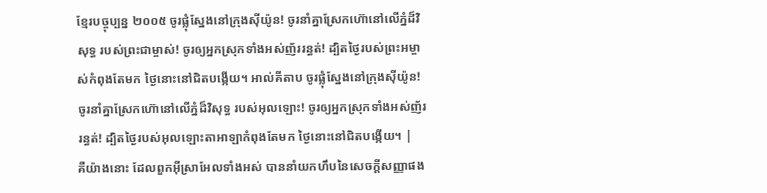ខ្មែរបច្ចុប្បន្ន ២០០៥ ចូរផ្លុំស្នែងនៅក្រុងស៊ីយ៉ូន! ចូរនាំគ្នាស្រែកហ៊ោនៅលើភ្នំដ៏វិសុទ្ធ របស់ព្រះជាម្ចាស់! ចូរឲ្យអ្នកស្រុកទាំងអស់ញ័ររន្ធត់! ដ្បិតថ្ងៃរបស់ព្រះអម្ចាស់កំពុងតែមក ថ្ងៃនោះនៅជិតបង្កើយ។ អាល់គីតាប ចូរផ្លុំស្នែងនៅក្រុងស៊ីយ៉ូន! ចូរនាំគ្នាស្រែកហ៊ោនៅលើភ្នំដ៏វិសុទ្ធ របស់អុលឡោះ! ចូរឲ្យអ្នកស្រុកទាំងអស់ញ័ររន្ធត់! ដ្បិតថ្ងៃរបស់អុលឡោះតាអាឡាកំពុងតែមក ថ្ងៃនោះនៅជិតបង្កើយ។ |
គឺយ៉ាងនោះ ដែលពួកអ៊ីស្រាអែលទាំងអស់ បាននាំយកហឹបនៃសេចក្ដីសញ្ញាផង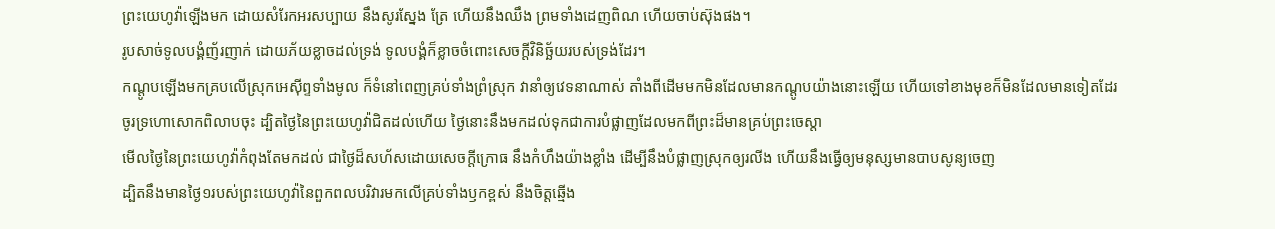ព្រះយេហូវ៉ាឡើងមក ដោយសំរែកអរសប្បាយ នឹងសូរស្នែង ត្រែ ហើយនឹងឈឹង ព្រមទាំងដេញពិណ ហើយចាប់ស៊ុងផង។
រូបសាច់ទូលបង្គំញ័រញាក់ ដោយភ័យខ្លាចដល់ទ្រង់ ទូលបង្គំក៏ខ្លាចចំពោះសេចក្ដីវិនិច្ឆ័យរបស់ទ្រង់ដែរ។
កណ្តូបឡើងមកគ្របលើស្រុកអេស៊ីព្ទទាំងមូល ក៏ទំនៅពេញគ្រប់ទាំងព្រំស្រុក វានាំឲ្យវេទនាណាស់ តាំងពីដើមមកមិនដែលមានកណ្តូបយ៉ាងនោះឡើយ ហើយទៅខាងមុខក៏មិនដែលមានទៀតដែរ
ចូរទ្រហោសោកពិលាបចុះ ដ្បិតថ្ងៃនៃព្រះយេហូវ៉ាជិតដល់ហើយ ថ្ងៃនោះនឹងមកដល់ទុកជាការបំផ្លាញដែលមកពីព្រះដ៏មានគ្រប់ព្រះចេស្តា
មើលថ្ងៃនៃព្រះយេហូវ៉ាកំពុងតែមកដល់ ជាថ្ងៃដ៏សហ័សដោយសេចក្ដីក្រោធ នឹងកំហឹងយ៉ាងខ្លាំង ដើម្បីនឹងបំផ្លាញស្រុកឲ្យរលីង ហើយនឹងធ្វើឲ្យមនុស្សមានបាបសូន្យចេញ
ដ្បិតនឹងមានថ្ងៃ១របស់ព្រះយេហូវ៉ានៃពួកពលបរិវារមកលើគ្រប់ទាំងឫកខ្ពស់ នឹងចិត្តឆ្មើង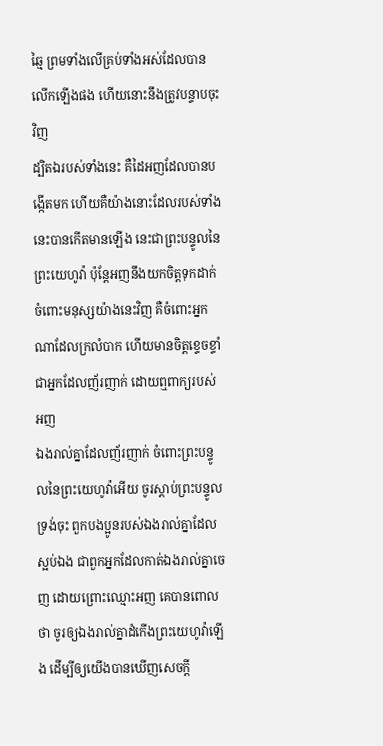ឆ្មៃ ព្រមទាំងលើគ្រប់ទាំងអស់ដែលបានលើកឡើងផង ហើយនោះនឹងត្រូវបន្ទាបចុះវិញ
ដ្បិតឯរបស់ទាំងនេះ គឺដៃអញដែលបានបង្កើតមក ហើយគឺយ៉ាងនោះដែលរបស់ទាំងនេះបានកើតមានឡើង នេះជាព្រះបន្ទូលនៃព្រះយេហូវ៉ា ប៉ុន្តែអញនឹងយកចិត្តទុកដាក់ចំពោះមនុស្សយ៉ាងនេះវិញ គឺចំពោះអ្នកណាដែលក្រលំបាក ហើយមានចិត្តខ្ទេចខ្ទាំ ជាអ្នកដែលញ័រញាក់ ដោយឮពាក្យរបស់អញ
ឯងរាល់គ្នាដែលញ័រញាក់ ចំពោះព្រះបន្ទូលនៃព្រះយេហូវ៉ាអើយ ចូរស្តាប់ព្រះបន្ទូលទ្រង់ចុះ ពួកបងប្អូនរបស់ឯងរាល់គ្នាដែលស្អប់ឯង ជាពួកអ្នកដែលកាត់ឯងរាល់គ្នាចេញ ដោយព្រោះឈ្មោះអញ គេបានពោលថា ចូរឲ្យឯងរាល់គ្នាដំកើងព្រះយេហូវ៉ាឡើង ដើម្បីឲ្យយើងបានឃើញសេចក្ដី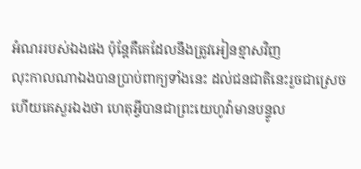អំណររបស់ឯងផង ប៉ុន្តែគឺគេដែលនឹងត្រូវអៀនខ្មាសវិញ
លុះកាលណាឯងបានប្រាប់ពាក្យទាំងនេះ ដល់ជនជាតិនេះរួចជាស្រេច ហើយគេសួរឯងថា ហេតុអ្វីបានជាព្រះយេហូវ៉ាមានបន្ទូល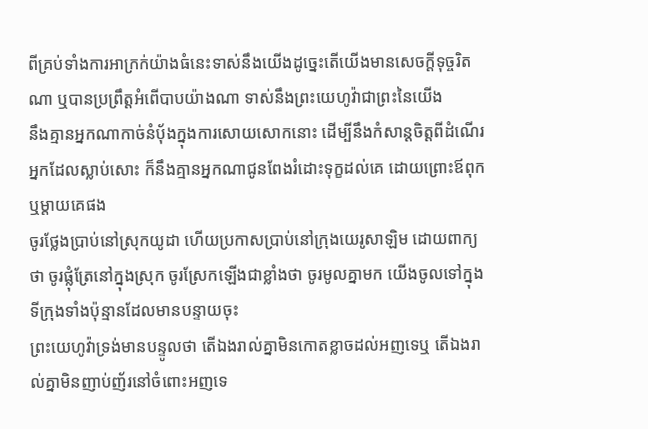ពីគ្រប់ទាំងការអាក្រក់យ៉ាងធំនេះទាស់នឹងយើងដូច្នេះតើយើងមានសេចក្ដីទុច្ចរិតណា ឬបានប្រព្រឹត្តអំពើបាបយ៉ាងណា ទាស់នឹងព្រះយេហូវ៉ាជាព្រះនៃយើង
នឹងគ្មានអ្នកណាកាច់នំបុ័ងក្នុងការសោយសោកនោះ ដើម្បីនឹងកំសាន្តចិត្តពីដំណើរអ្នកដែលស្លាប់សោះ ក៏នឹងគ្មានអ្នកណាជូនពែងរំដោះទុក្ខដល់គេ ដោយព្រោះឪពុក ឬម្តាយគេផង
ចូរថ្លែងប្រាប់នៅស្រុកយូដា ហើយប្រកាសប្រាប់នៅក្រុងយេរូសាឡិម ដោយពាក្យថា ចូរផ្លុំត្រែនៅក្នុងស្រុក ចូរស្រែកឡើងជាខ្លាំងថា ចូរមូលគ្នាមក យើងចូលទៅក្នុងទីក្រុងទាំងប៉ុន្មានដែលមានបន្ទាយចុះ
ព្រះយេហូវ៉ាទ្រង់មានបន្ទូលថា តើឯងរាល់គ្នាមិនកោតខ្លាចដល់អញទេឬ តើឯងរាល់គ្នាមិនញាប់ញ័រនៅចំពោះអញទេ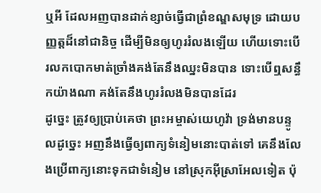ឬអី ដែលអញបានដាក់ខ្សាច់ធ្វើជាព្រំខណ្ឌសមុទ្រ ដោយបញ្ញត្តដ៏នៅជានិច្ច ដើម្បីមិនឲ្យហូររំលងឡើយ ហើយទោះបើរលកបោកមាត់ច្រាំងគង់តែនឹងឈ្នះមិនបាន ទោះបើឮសន្ធឹកយ៉ាងណា គង់តែនឹងហូររំលងមិនបានដែរ
ដូច្នេះ ត្រូវឲ្យប្រាប់គេថា ព្រះអម្ចាស់យេហូវ៉ា ទ្រង់មានបន្ទូលដូច្នេះ អញនឹងធ្វើឲ្យពាក្យទំនៀមនោះបាត់ទៅ គេនឹងលែងប្រើពាក្យនោះទុកជាទំនៀម នៅស្រុកអ៊ីស្រាអែលទៀត ប៉ុ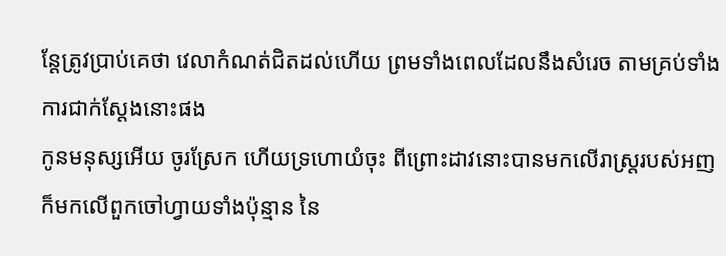ន្តែត្រូវប្រាប់គេថា វេលាកំណត់ជិតដល់ហើយ ព្រមទាំងពេលដែលនឹងសំរេច តាមគ្រប់ទាំងការជាក់ស្តែងនោះផង
កូនមនុស្សអើយ ចូរស្រែក ហើយទ្រហោយំចុះ ពីព្រោះដាវនោះបានមកលើរាស្ត្ររបស់អញ ក៏មកលើពួកចៅហ្វាយទាំងប៉ុន្មាន នៃ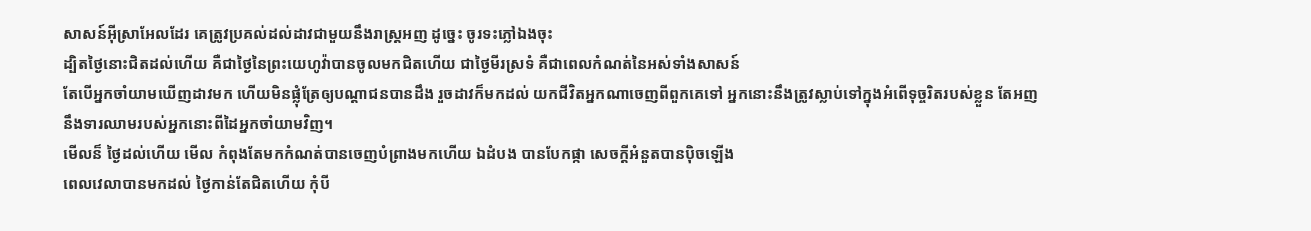សាសន៍អ៊ីស្រាអែលដែរ គេត្រូវប្រគល់ដល់ដាវជាមួយនឹងរាស្ត្រអញ ដូច្នេះ ចូរទះភ្លៅឯងចុះ
ដ្បិតថ្ងៃនោះជិតដល់ហើយ គឺជាថ្ងៃនៃព្រះយេហូវ៉ាបានចូលមកជិតហើយ ជាថ្ងៃមីរស្រទំ គឺជាពេលកំណត់នៃអស់ទាំងសាសន៍
តែបើអ្នកចាំយាមឃើញដាវមក ហើយមិនផ្លុំត្រែឲ្យបណ្តាជនបានដឹង រួចដាវក៏មកដល់ យកជីវិតអ្នកណាចេញពីពួកគេទៅ អ្នកនោះនឹងត្រូវស្លាប់ទៅក្នុងអំពើទុច្ចរិតរបស់ខ្លួន តែអញនឹងទារឈាមរបស់អ្នកនោះពីដៃអ្នកចាំយាមវិញ។
មើលន៏ ថ្ងៃដល់ហើយ មើល កំពុងតែមកកំណត់បានចេញបំព្រាងមកហើយ ឯដំបង បានបែកផ្កា សេចក្ដីអំនួតបានប៉ិចឡើង
ពេលវេលាបានមកដល់ ថ្ងៃកាន់តែជិតហើយ កុំបី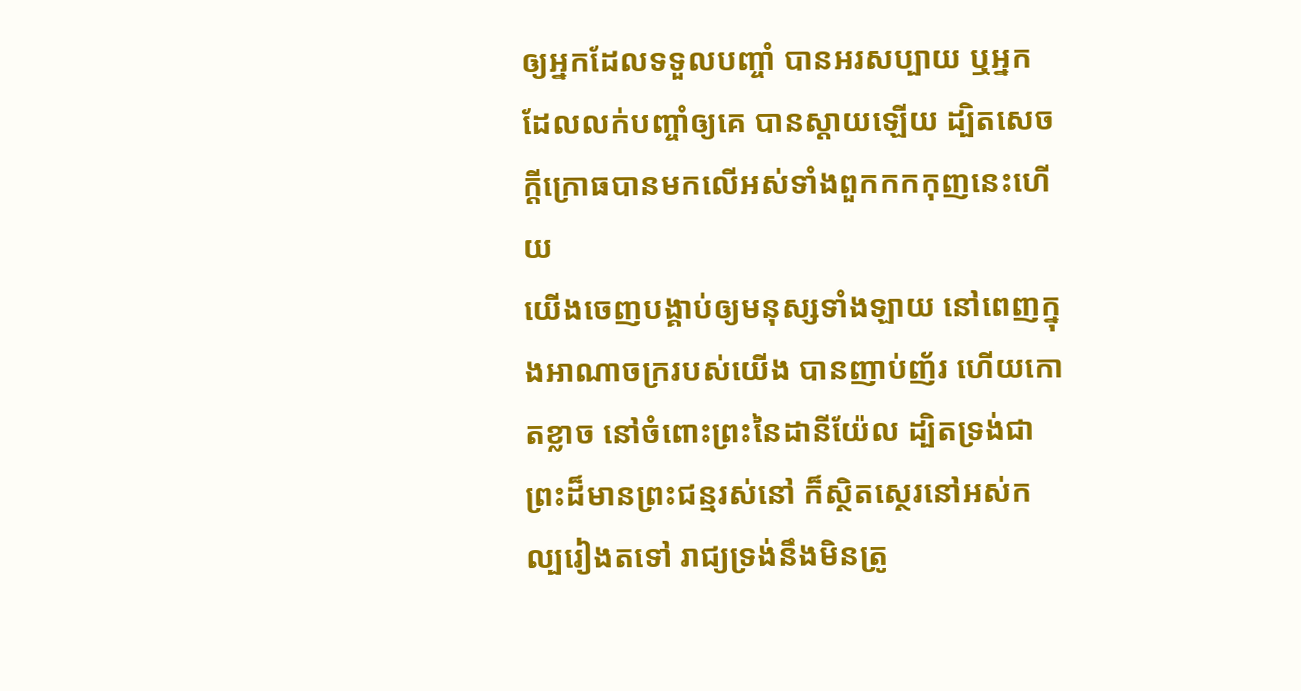ឲ្យអ្នកដែលទទួលបញ្ចាំ បានអរសប្បាយ ឬអ្នកដែលលក់បញ្ចាំឲ្យគេ បានស្តាយឡើយ ដ្បិតសេចក្ដីក្រោធបានមកលើអស់ទាំងពួកកកកុញនេះហើយ
យើងចេញបង្គាប់ឲ្យមនុស្សទាំងឡាយ នៅពេញក្នុងអាណាចក្ររបស់យើង បានញាប់ញ័រ ហើយកោតខ្លាច នៅចំពោះព្រះនៃដានីយ៉ែល ដ្បិតទ្រង់ជាព្រះដ៏មានព្រះជន្មរស់នៅ ក៏ស្ថិតស្ថេរនៅអស់កល្បរៀងតទៅ រាជ្យទ្រង់នឹងមិនត្រូ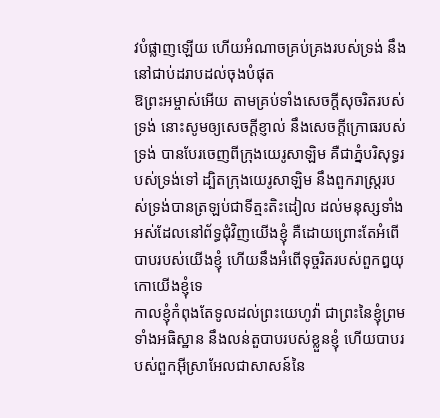វបំផ្លាញឡើយ ហើយអំណាចគ្រប់គ្រងរបស់ទ្រង់ នឹងនៅជាប់ដរាបដល់ចុងបំផុត
ឱព្រះអម្ចាស់អើយ តាមគ្រប់ទាំងសេចក្ដីសុចរិតរបស់ទ្រង់ នោះសូមឲ្យសេចក្ដីខ្ញាល់ នឹងសេចក្ដីក្រោធរបស់ទ្រង់ បានបែរចេញពីក្រុងយេរូសាឡិម គឺជាភ្នំបរិសុទ្ធរបស់ទ្រង់ទៅ ដ្បិតក្រុងយេរូសាឡិម នឹងពួករាស្ត្ររបស់ទ្រង់បានត្រឡប់ជាទីត្មះតិះដៀល ដល់មនុស្សទាំងអស់ដែលនៅព័ទ្ធជុំវិញយើងខ្ញុំ គឺដោយព្រោះតែអំពើបាបរបស់យើងខ្ញុំ ហើយនឹងអំពើទុច្ចរិតរបស់ពួកឰយុកោយើងខ្ញុំទេ
កាលខ្ញុំកំពុងតែទូលដល់ព្រះយេហូវ៉ា ជាព្រះនៃខ្ញុំព្រមទាំងអធិស្ឋាន នឹងលន់តួបាបរបស់ខ្លួនខ្ញុំ ហើយបាបរបស់ពួកអ៊ីស្រាអែលជាសាសន៍នៃ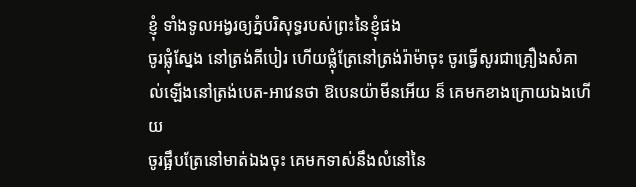ខ្ញុំ ទាំងទូលអង្វរឲ្យភ្នំបរិសុទ្ធរបស់ព្រះនៃខ្ញុំផង
ចូរផ្លុំស្នែង នៅត្រង់គីបៀរ ហើយផ្លុំត្រែនៅត្រង់រ៉ាម៉ាចុះ ចូរធ្វើសូរជាគ្រឿងសំគាល់ឡើងនៅត្រង់បេត-អាវេនថា ឱបេនយ៉ាមីនអើយ ន៏ គេមកខាងក្រោយឯងហើយ
ចូរផ្អឹបត្រែនៅមាត់ឯងចុះ គេមកទាស់នឹងលំនៅនៃ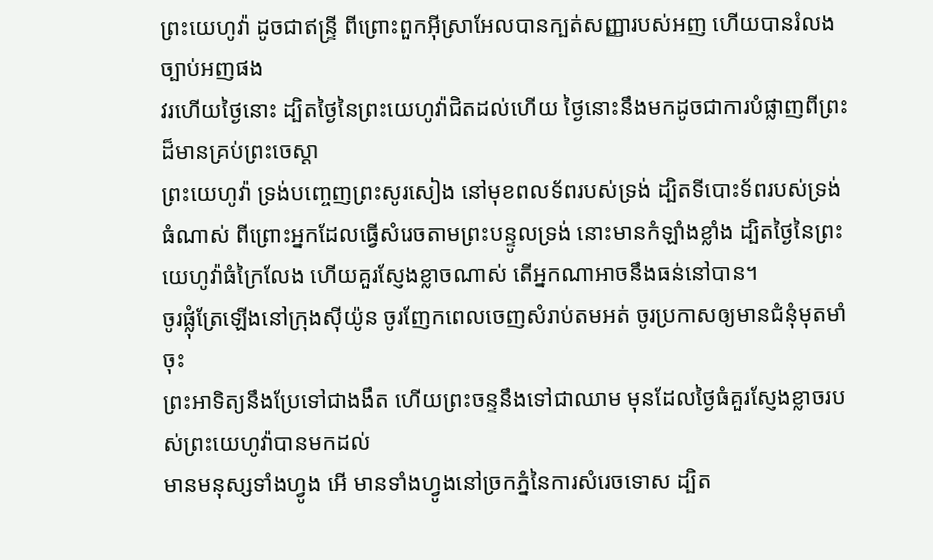ព្រះយេហូវ៉ា ដូចជាឥន្ទ្រី ពីព្រោះពួកអ៊ីស្រាអែលបានក្បត់សញ្ញារបស់អញ ហើយបានរំលងច្បាប់អញផង
វរហើយថ្ងៃនោះ ដ្បិតថ្ងៃនៃព្រះយេហូវ៉ាជិតដល់ហើយ ថ្ងៃនោះនឹងមកដូចជាការបំផ្លាញពីព្រះដ៏មានគ្រប់ព្រះចេស្តា
ព្រះយេហូវ៉ា ទ្រង់បញ្ចេញព្រះសូរសៀង នៅមុខពលទ័ពរបស់ទ្រង់ ដ្បិតទីបោះទ័ពរបស់ទ្រង់ធំណាស់ ពីព្រោះអ្នកដែលធ្វើសំរេចតាមព្រះបន្ទូលទ្រង់ នោះមានកំឡាំងខ្លាំង ដ្បិតថ្ងៃនៃព្រះយេហូវ៉ាធំក្រៃលែង ហើយគួរស្ញែងខ្លាចណាស់ តើអ្នកណាអាចនឹងធន់នៅបាន។
ចូរផ្លុំត្រែឡើងនៅក្រុងស៊ីយ៉ូន ចូរញែកពេលចេញសំរាប់តមអត់ ចូរប្រកាសឲ្យមានជំនុំមុតមាំចុះ
ព្រះអាទិត្យនឹងប្រែទៅជាងងឹត ហើយព្រះចន្ទនឹងទៅជាឈាម មុនដែលថ្ងៃធំគួរស្ញែងខ្លាចរបស់ព្រះយេហូវ៉ាបានមកដល់
មានមនុស្សទាំងហ្វូង អើ មានទាំងហ្វូងនៅច្រកភ្នំនៃការសំរេចទោស ដ្បិត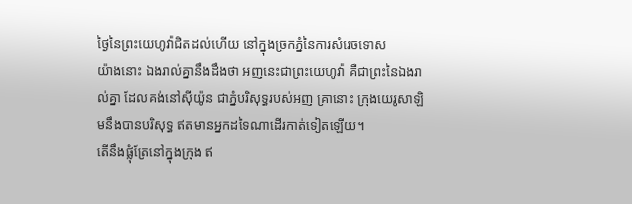ថ្ងៃនៃព្រះយេហូវ៉ាជិតដល់ហើយ នៅក្នុងច្រកភ្នំនៃការសំរេចទោស
យ៉ាងនោះ ឯងរាល់គ្នានឹងដឹងថា អញនេះជាព្រះយេហូវ៉ា គឺជាព្រះនៃឯងរាល់គ្នា ដែលគង់នៅស៊ីយ៉ូន ជាភ្នំបរិសុទ្ធរបស់អញ គ្រានោះ ក្រុងយេរូសាឡិមនឹងបានបរិសុទ្ធ ឥតមានអ្នកដទៃណាដើរកាត់ទៀតឡើយ។
តើនឹងផ្លុំត្រែនៅក្នុងក្រុង ឥ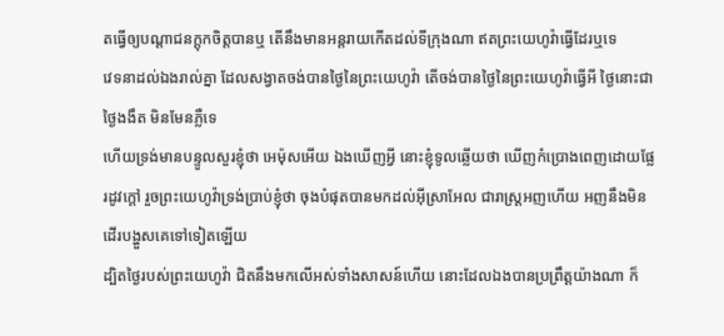តធ្វើឲ្យបណ្តាជនក្តុកចិត្តបានឬ តើនឹងមានអន្តរាយកើតដល់ទីក្រុងណា ឥតព្រះយេហូវ៉ាធ្វើដែរឬទេ
វេទនាដល់ឯងរាល់គ្នា ដែលសង្វាតចង់បានថ្ងៃនៃព្រះយេហូវ៉ា តើចង់បានថ្ងៃនៃព្រះយេហូវ៉ាធ្វើអី ថ្ងៃនោះជាថ្ងៃងងឹត មិនមែនភ្លឺទេ
ហើយទ្រង់មានបន្ទូលសួរខ្ញុំថា អេម៉ុសអើយ ឯងឃើញអ្វី នោះខ្ញុំទូលឆ្លើយថា ឃើញកំប្រោងពេញដោយផ្លែរដូវក្តៅ រួចព្រះយេហូវ៉ាទ្រង់ប្រាប់ខ្ញុំថា ចុងបំផុតបានមកដល់អ៊ីស្រាអែល ជារាស្ត្រអញហើយ អញនឹងមិនដើរបង្ហួសគេទៅទៀតឡើយ
ដ្បិតថ្ងៃរបស់ព្រះយេហូវ៉ា ជិតនឹងមកលើអស់ទាំងសាសន៍ហើយ នោះដែលឯងបានប្រព្រឹត្តយ៉ាងណា ក៏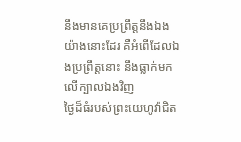នឹងមានគេប្រព្រឹត្តនឹងឯងយ៉ាងនោះដែរ គឺអំពើដែលឯងប្រព្រឹត្តនោះ នឹងធ្លាក់មកលើក្បាលឯងវិញ
ថ្ងៃដ៏ធំរបស់ព្រះយេហូវ៉ាជិត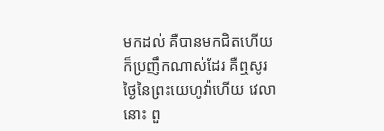មកដល់ គឺបានមកជិតហើយ ក៏ប្រញឹកណាស់ដែរ គឺឮសូរថ្ងៃនៃព្រះយេហូវ៉ាហើយ វេលានោះ ពួ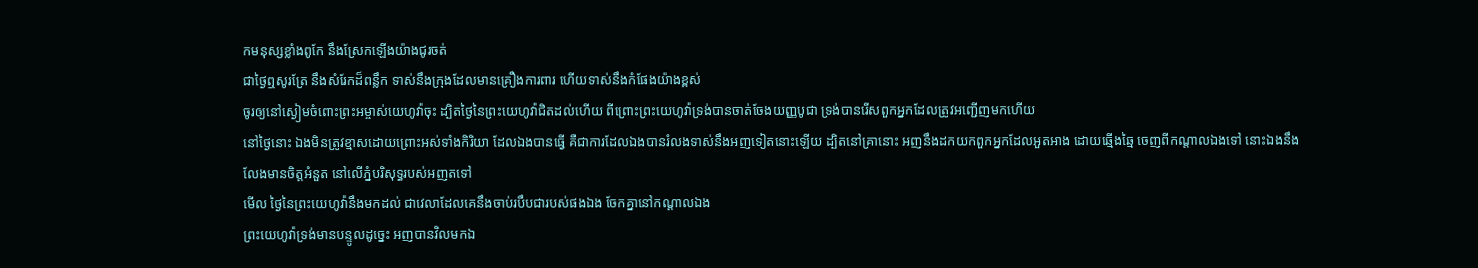កមនុស្សខ្លាំងពូកែ នឹងស្រែកឡើងយ៉ាងជូរចត់
ជាថ្ងៃឮសូរត្រែ នឹងសំរែកដ៏ពន្លឹក ទាស់នឹងក្រុងដែលមានគ្រឿងការពារ ហើយទាស់នឹងកំផែងយ៉ាងខ្ពស់
ចូរឲ្យនៅស្ងៀមចំពោះព្រះអម្ចាស់យេហូវ៉ាចុះ ដ្បិតថ្ងៃនៃព្រះយេហូវ៉ាជិតដល់ហើយ ពីព្រោះព្រះយេហូវ៉ាទ្រង់បានចាត់ចែងយញ្ញបូជា ទ្រង់បានរើសពួកអ្នកដែលត្រូវអញ្ជើញមកហើយ
នៅថ្ងៃនោះ ឯងមិនត្រូវខ្មាសដោយព្រោះអស់ទាំងកិរិយា ដែលឯងបានធ្វើ គឺជាការដែលឯងបានរំលងទាស់នឹងអញទៀតនោះឡើយ ដ្បិតនៅគ្រានោះ អញនឹងដកយកពួកអ្នកដែលអួតអាង ដោយឆ្មើងឆ្មៃ ចេញពីកណ្តាលឯងទៅ នោះឯងនឹងលែងមានចិត្តអំនួត នៅលើភ្នំបរិសុទ្ធរបស់អញតទៅ
មើល ថ្ងៃនៃព្រះយេហូវ៉ានឹងមកដល់ ជាវេលាដែលគេនឹងចាប់របឹបជារបស់ផងឯង ចែកគ្នានៅកណ្តាលឯង
ព្រះយេហូវ៉ាទ្រង់មានបន្ទូលដូច្នេះ អញបានវិលមកឯ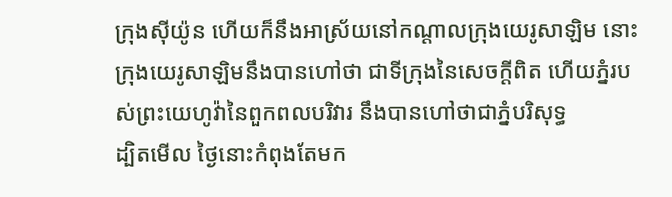ក្រុងស៊ីយ៉ូន ហើយក៏នឹងអាស្រ័យនៅកណ្តាលក្រុងយេរូសាឡិម នោះក្រុងយេរូសាឡិមនឹងបានហៅថា ជាទីក្រុងនៃសេចក្ដីពិត ហើយភ្នំរបស់ព្រះយេហូវ៉ានៃពួកពលបរិវារ នឹងបានហៅថាជាភ្នំបរិសុទ្ធ
ដ្បិតមើល ថ្ងៃនោះកំពុងតែមក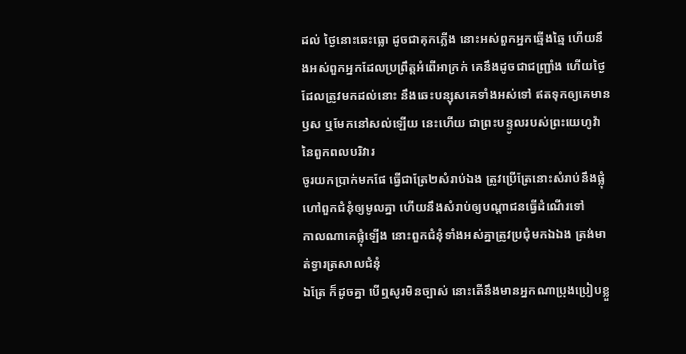ដល់ ថ្ងៃនោះឆេះធ្លោ ដូចជាគុកភ្លើង នោះអស់ពួកអ្នកឆ្មើងឆ្មៃ ហើយនឹងអស់ពួកអ្នកដែលប្រព្រឹត្តអំពើអាក្រក់ គេនឹងដូចជាជញ្ជ្រាំង ហើយថ្ងៃដែលត្រូវមកដល់នោះ នឹងឆេះបន្សុសគេទាំងអស់ទៅ ឥតទុកឲ្យគេមានឫស ឬមែកនៅសល់ឡើយ នេះហើយ ជាព្រះបន្ទូលរបស់ព្រះយេហូវ៉ា នៃពួកពលបរិវារ
ចូរយកប្រាក់មកផែ ធ្វើជាត្រែ២សំរាប់ឯង ត្រូវប្រើត្រែនោះសំរាប់នឹងផ្លុំហៅពួកជំនុំឲ្យមូលគ្នា ហើយនឹងសំរាប់ឲ្យបណ្តាជនធ្វើដំណើរទៅ
កាលណាគេផ្លុំឡើង នោះពួកជំនុំទាំងអស់គ្នាត្រូវប្រជុំមកឯឯង ត្រង់មាត់ទ្វារត្រសាលជំនុំ
ឯត្រែ ក៏ដូចគ្នា បើឮសូរមិនច្បាស់ នោះតើនឹងមានអ្នកណាប្រុងប្រៀបខ្លួ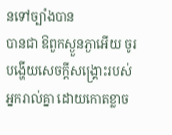នទៅច្បាំងបាន
បានជា ឱពួកស្ងួនភ្ងាអើយ ចូរបង្ហើយសេចក្ដីសង្គ្រោះរបស់អ្នករាល់គ្នា ដោយកោតខ្លាច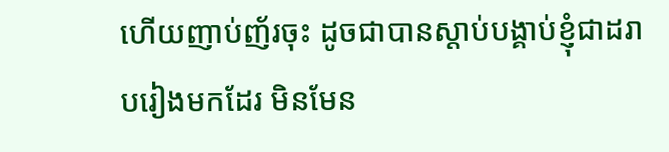ហើយញាប់ញ័រចុះ ដូចជាបានស្តាប់បង្គាប់ខ្ញុំជាដរាបរៀងមកដែរ មិនមែន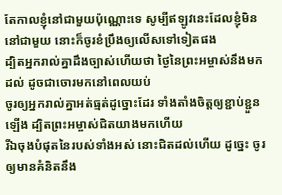តែកាលខ្ញុំនៅជាមួយប៉ុណ្ណោះទេ សូម្បីឥឡូវនេះដែលខ្ញុំមិននៅជាមួយ នោះក៏ចូរខំប្រឹងឲ្យលើសទៅទៀតផង
ដ្បិតអ្នករាល់គ្នាដឹងច្បាស់ហើយថា ថ្ងៃនៃព្រះអម្ចាស់នឹងមកដល់ ដូចជាចោរមកនៅពេលយប់
ចូរឲ្យអ្នករាល់គ្នាអត់ធ្មត់ដូច្នោះដែរ ទាំងតាំងចិត្តឲ្យខ្ជាប់ខ្ជួនឡើង ដ្បិតព្រះអម្ចាស់ជិតយាងមកហើយ
រីឯចុងបំផុតនៃរបស់ទាំងអស់ នោះជិតដល់ហើយ ដូច្នេះ ចូរឲ្យមានគំនិតនឹង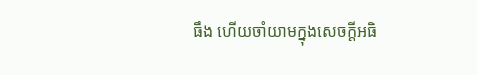ធឹង ហើយចាំយាមក្នុងសេចក្ដីអធិ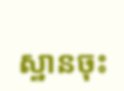ស្ឋានចុះ